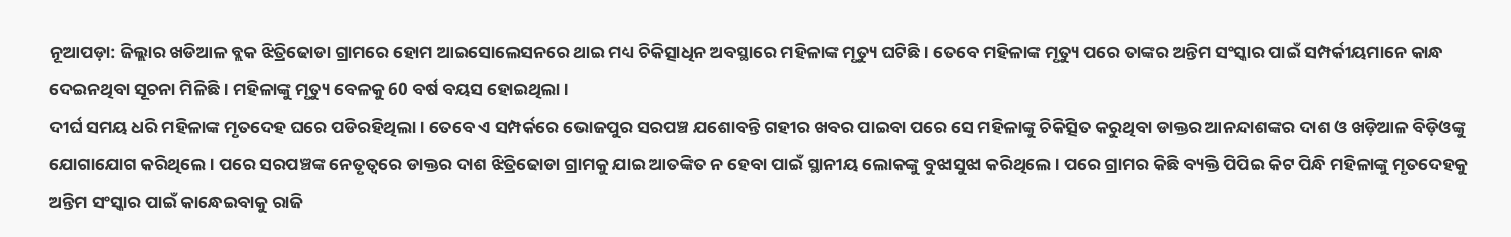ନୂଆପଡ଼ା: ଜିଲ୍ଲାର ଖଡିଆଳ ବ୍ଲକ ଝିତ୍ରିଢୋଡା ଗ୍ରାମରେ ହୋମ ଆଇସୋଲେସନରେ ଥାଇ ମଧ୍ୟ ଚିକିତ୍ସାଧିନ ଅବସ୍ଥାରେ ମହିଳାଙ୍କ ମୃତ୍ୟୁ ଘଟିଛି । ତେବେ ମହିଳାଙ୍କ ମୃତ୍ୟୁ ପରେ ତାଙ୍କର ଅନ୍ତିମ ସଂସ୍କାର ପାଇଁ ସମ୍ପର୍କୀୟମାନେ କାନ୍ଧ ଦେଇନଥିବା ସୂଚନା ମିଳିଛି । ମହିଳାଙ୍କୁ ମୃତ୍ୟୁ ବେଳକୁ 60 ବର୍ଷ ବୟସ ହୋଇଥିଲା ।
ଦୀର୍ଘ ସମୟ ଧରି ମହିଳାଙ୍କ ମୃତଦେହ ଘରେ ପଡିରହିଥିଲା । ତେବେ ଏ ସମ୍ପର୍କରେ ଭୋଜପୁର ସରପଞ୍ଚ ଯଶୋବନ୍ତି ଗହୀର ଖବର ପାଇବା ପରେ ସେ ମହିଳାଙ୍କୁ ଚିକିତ୍ସିତ କରୁଥିବା ଡାକ୍ତର ଆନନ୍ଦାଶଙ୍କର ଦାଶ ଓ ଖଡ଼ିଆଳ ବିଡ଼ିଓଙ୍କୁ ଯୋଗାଯୋଗ କରିଥିଲେ । ପରେ ସରପଞ୍ଚଙ୍କ ନେତୃତ୍ୱରେ ଡାକ୍ତର ଦାଶ ଝିତ୍ରିଢୋଡା ଗ୍ରାମକୁ ଯାଇ ଆତଙ୍କିତ ନ ହେବା ପାଇଁ ସ୍ଥାନୀୟ ଲୋକଙ୍କୁ ବୁଝାସୁଝା କରିଥିଲେ । ପରେ ଗ୍ରାମର କିଛି ବ୍ୟକ୍ତି ପିପିଇ କିଟ ପିନ୍ଧି ମହିଳାଙ୍କୁ ମୃତଦେହକୁ ଅନ୍ତିମ ସଂସ୍କାର ପାଇଁ କାନ୍ଧେଇବାକୁ ରାଜି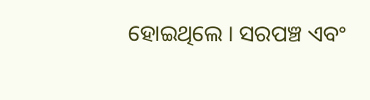ହୋଇଥିଲେ । ସରପଞ୍ଚ ଏବଂ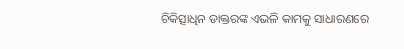ଚିକିତ୍ସାଧିନ ଡାକ୍ତରଙ୍କ ଏଭଳି କାମକୁ ସାଧାରଣରେ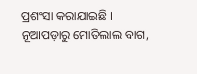ପ୍ରଶଂସା କରାଯାଇଛି ।
ନୂଆପଡ଼ାରୁ ମୋତିଲାଲ ବାଗ,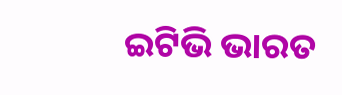ଇଟିଭି ଭାରତ